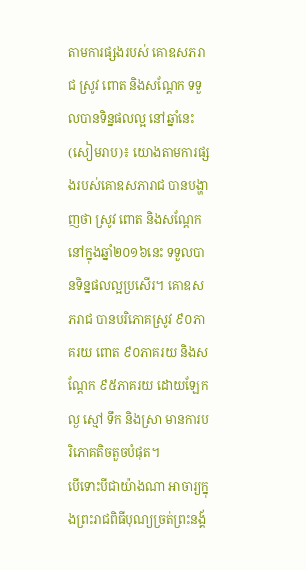តាមការផ្សងរបស់ គោឧសភរាជ ស្រូវ ពោត និងសណ្តែក ទទួលបានទិន្នផលល្អ នៅឆ្នាំនេះ
(សៀមរាប)៖ យោងតាមការផ្សងរបស់គោឧសភារាជ បានបង្ហាញថា ស្រូវ ពោត និងសណ្តែក នៅក្នុងឆ្នាំ២០១៦នេះ ទទួលបានទិន្នផលល្អប្រសើរ។ គោឧសភរាជ បានបរិភោគស្រូវ ៩០ភាគរយ ពោត ៩០ភាគរយ និងសណ្តែក ៩៥ភាគរយ ដោយឡែក ល្ង ស្មៅ ទឹក និងស្រា មានការបរិភោគតិចតួចបំផុត។
បើទោះបីជាយ៉ាងណា អាចារ្យក្នុងព្រះរាជពិធីបុណ្យច្រត់ព្រះនង្គ័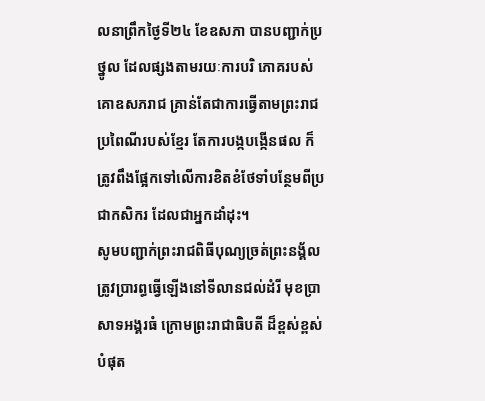លនាព្រឹកថ្ងៃទី២៤ ខែឧសភា បានបញ្ជាក់ប្រថ្នូល ដែលផ្សងតាមរយៈការបរិ ភោគរបស់គោឧសភរាជ គ្រាន់តែជាការធ្វើតាមព្រះរាជប្រពៃណីរបស់ខ្មែរ តែការបង្កបង្កើនផល ក៏ត្រូវពឹងផ្អែកទៅលើការខិតខំថែទាំបន្ថែមពីប្រជាកសិករ ដែលជាអ្នកដាំដុះ។
សូមបញ្ជាក់ព្រះរាជពិធីបុណ្យច្រត់ព្រះនង្គ័លត្រូវប្រារព្ធធ្វើឡើងនៅទីលានជល់ដំរី មុខប្រាសាទអង្គរធំ ក្រោមព្រះរាជាធិបតី ដ៏ខ្ពស់ខ្ពស់បំផុត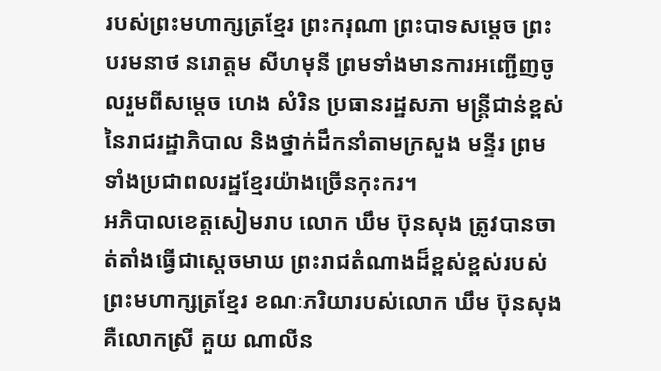របស់ព្រះមហាក្សត្រខ្មែរ ព្រះករុណា ព្រះបាទសម្តេច ព្រះបរមនាថ នរោត្តម សីហមុនី ព្រមទាំងមានការអញ្ជើញចូលរួមពីសម្តេច ហេង សំរិន ប្រធានរដ្ឋសភា មន្រ្តីជាន់ខ្ពស់ នៃរាជរដ្ឋាភិបាល និងថ្នាក់ដឹកនាំតាមក្រសួង មន្ទីរ ព្រមទាំងប្រជាពលរដ្ឋខ្មែរយ៉ាងច្រើនកុះករ។
អភិបាលខេត្តសៀមរាប លោក ឃឹម ប៊ុនសុង ត្រូវបានចាត់តាំងធ្វើជាស្តេចមាឃ ព្រះរាជតំណាងដ៏ខ្ពស់ខ្ពស់របស់ព្រះមហាក្សត្រខ្មែរ ខណៈភរិយារបស់លោក ឃឹម ប៊ុនសុង គឺលោកស្រី គួយ ណាលីន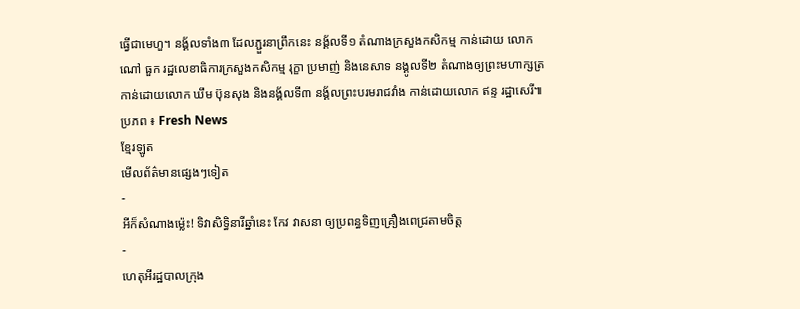ធ្វើជាមេហួ។ នង្គ័លទាំង៣ ដែលភ្ជួរនាព្រឹកនេះ នង្គ័លទី១ តំណាងក្រសួងកសិកម្ម កាន់ដោយ លោក ណៅ ធួក រដ្ឋលេខាធិការក្រសួងកសិកម្ម រុក្ខា ប្រមាញ់ និងនេសាទ នង្គូលទី២ តំណាងឲ្យព្រះមហាក្សត្រ កាន់ដោយលោក ឃឹម ប៊ុនសុង និងនង្គ័លទី៣ នង្គ័លព្រះបរមរាជវាំង កាន់ដោយលោក ឥន្ទ រដ្ឋាសេរី៕
ប្រភព ៖ Fresh News
ខ្មែរឡូត
មើលព័ត៌មានផ្សេងៗទៀត
-
អីក៏សំណាងម្ល៉េះ! ទិវាសិទ្ធិនារីឆ្នាំនេះ កែវ វាសនា ឲ្យប្រពន្ធទិញគ្រឿងពេជ្រតាមចិត្ត
-
ហេតុអីរដ្ឋបាលក្រុង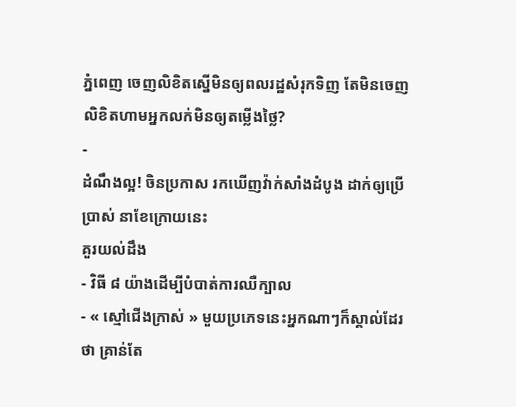ភ្នំពេញ ចេញលិខិតស្នើមិនឲ្យពលរដ្ឋសំរុកទិញ តែមិនចេញលិខិតហាមអ្នកលក់មិនឲ្យតម្លើងថ្លៃ?
-
ដំណឹងល្អ! ចិនប្រកាស រកឃើញវ៉ាក់សាំងដំបូង ដាក់ឲ្យប្រើប្រាស់ នាខែក្រោយនេះ
គួរយល់ដឹង
- វិធី ៨ យ៉ាងដើម្បីបំបាត់ការឈឺក្បាល
- « ស្មៅជើងក្រាស់ » មួយប្រភេទនេះអ្នកណាៗក៏ស្គាល់ដែរថា គ្រាន់តែ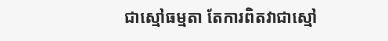ជាស្មៅធម្មតា តែការពិតវាជាស្មៅ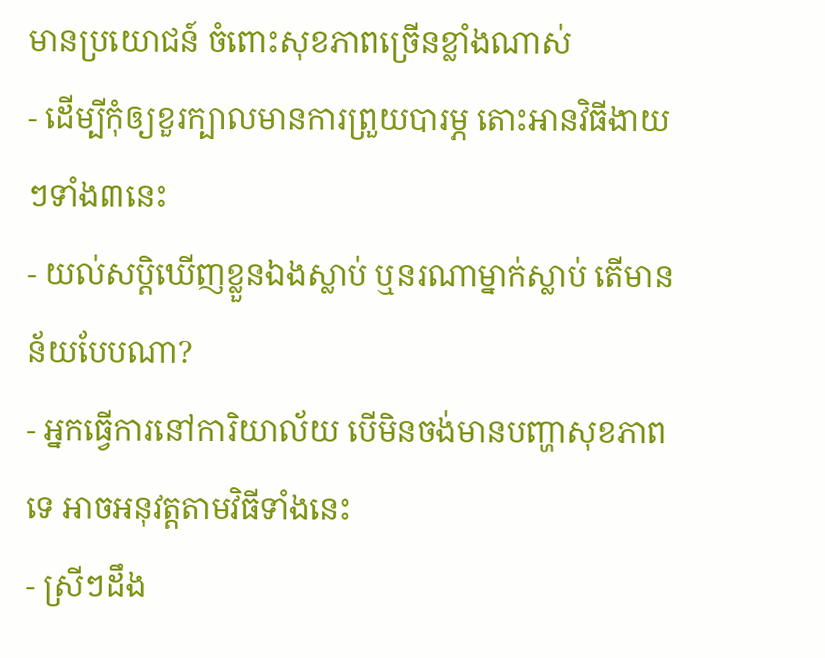មានប្រយោជន៍ ចំពោះសុខភាពច្រើនខ្លាំងណាស់
- ដើម្បីកុំឲ្យខួរក្បាលមានការព្រួយបារម្ភ តោះអានវិធីងាយៗទាំង៣នេះ
- យល់សប្តិឃើញខ្លួនឯងស្លាប់ ឬនរណាម្នាក់ស្លាប់ តើមានន័យបែបណា?
- អ្នកធ្វើការនៅការិយាល័យ បើមិនចង់មានបញ្ហាសុខភាពទេ អាចអនុវត្តតាមវិធីទាំងនេះ
- ស្រីៗដឹង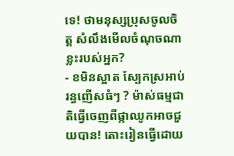ទេ! ថាមនុស្សប្រុសចូលចិត្ត សំលឹងមើលចំណុចណាខ្លះរបស់អ្នក?
- ខមិនស្អាត ស្បែកស្រអាប់ រន្ធញើសធំៗ ? ម៉ាស់ធម្មជាតិធ្វើចេញពីផ្កាឈូកអាចជួយបាន! តោះរៀនធ្វើដោយ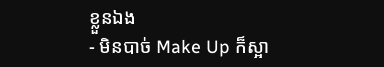ខ្លួនឯង
- មិនបាច់ Make Up ក៏ស្អា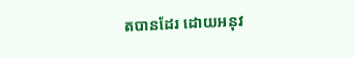តបានដែរ ដោយអនុវ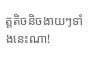ត្តតិចនិចងាយៗទាំងនេះណា!